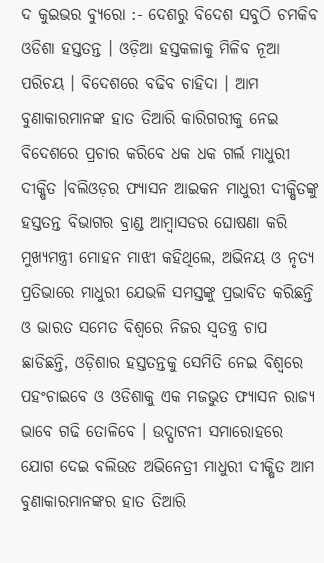ଦ କୁଇଭର ବ୍ୟୁରୋ :- ଦେଶରୁ ବିଦେଶ ସବୁଠି ଚମକିବ ଓଡିଶା ହସ୍ତତନ୍ତ । ଓଡ଼ିଆ ହସ୍ତକଳାକୁ ମିଳିବ ନୂଆ ପରିଚୟ । ବିଦେଶରେ ବଢିବ ଚାହିଦା । ଆମ ବୁଣାକାରମାନଙ୍କ ହାତ ତିଆରି କାରିଗରୀକୁ ନେଇ ବିଦେଶରେ ପ୍ରଚାର କରିବେ ଧକ ଧକ ଗର୍ଲ ମାଧୁରୀ ଦୀକ୍ଷିତ ।ବଲିଓଡ଼ର ଫ୍ୟାସନ ଆଇକନ ମାଧୁରୀ ଦୀକ୍ଷିତଙ୍କୁ ହସ୍ତତନ୍ତ ବିଭାଗର ବ୍ରାଣ୍ଡ ଆମ୍ବାସଡର ଘୋଷଣା କରି ମୁଖ୍ୟମନ୍ତ୍ରୀ ମୋହନ ମାଝୀ କହିଥିଲେ, ଅଭିନୟ ଓ ନୃତ୍ୟ ପ୍ରତିଭାରେ ମାଧୁରୀ ଯେଭଳି ସମସ୍ତଙ୍କୁ ପ୍ରଭାବିତ କରିଛନ୍ତି ଓ ଭାରତ ସମେତ ବିଶ୍ୱରେ ନିଜର ସ୍ୱତନ୍ତ୍ର ଚାପ ଛାଡିଛନ୍ତି, ଓଡ଼ିଶାର ହସ୍ତତନ୍ତକୁ ସେମିତି ନେଇ ବିଶ୍ୱରେ ପହଂଚାଇବେ ଓ ଓଡିଶାକୁ ଏକ ମଜଭୁତ ଫ୍ୟାସନ ରାଜ୍ୟ ଭାବେ ଗଢି ତୋଳିବେ । ଉଦ୍ଘାଟନୀ ସମାରୋହରେ ଯୋଗ ଦେଇ ବଲିଉଡ ଅଭିନେତ୍ରୀ ମାଧୁରୀ ଦୀକ୍ଷିତ ଆମ ବୁଣାକାରମାନଙ୍କର ହାତ ତିଆରି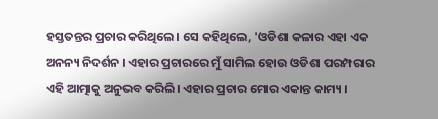ହସ୍ତତନ୍ତର ପ୍ରଚାର କରିଥିଲେ। ସେ କହିଥିଲେ, 'ଓଡିଶା କଳାର ଏହା ଏକ ଅନନ୍ୟ ନିଦର୍ଶନ । ଏହାର ପ୍ରଚାରରେ ମୁଁ ସାମିଲ ହୋଉ ଓଡିଶା ପରମ୍ପରାର ଏହି ଆତ୍ମାକୁ ଅନୁଭବ କରିଲି। ଏହାର ପ୍ରଚାର ମୋର ଏକାନ୍ତ କାମ୍ୟ ।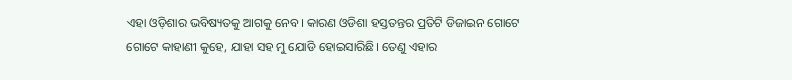ଏହା ଓଡ଼ିଶାର ଭବିଷ୍ୟତକୁ ଆଗକୁ ନେବ। କାରଣ ଓଡିଶା ହସ୍ତତନ୍ତର ପ୍ରତିଟି ଡିଜାଇନ ଗୋଟେ ଗୋଟେ କାହାଣୀ କୁହେ, ଯାହା ସହ ମୁ ଯୋଡି ହୋଇସାରିଛି। ତେଣୁ ଏହାର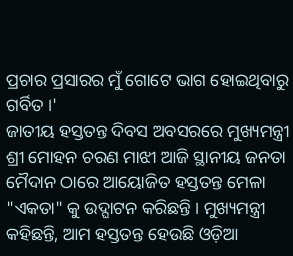ପ୍ରଚାର ପ୍ରସାରର ମୁଁ ଗୋଟେ ଭାଗ ହୋଇଥିବାରୁ ଗର୍ବିତ ।'
ଜାତୀୟ ହସ୍ତତନ୍ତ ଦିବସ ଅବସରରେ ମୁଖ୍ୟମନ୍ତ୍ରୀ ଶ୍ରୀ ମୋହନ ଚରଣ ମାଝୀ ଆଜି ସ୍ଥାନୀୟ ଜନତା ମୈଦାନ ଠାରେ ଆୟୋଜିତ ହସ୍ତତନ୍ତ ମେଳା "ଏକତା" କୁ ଉଦ୍ଘାଟନ କରିଛନ୍ତି । ମୁଖ୍ୟମନ୍ତ୍ରୀ କହିଛନ୍ତି, ଆମ ହସ୍ତତନ୍ତ ହେଉଛି ଓଡ଼ିଆ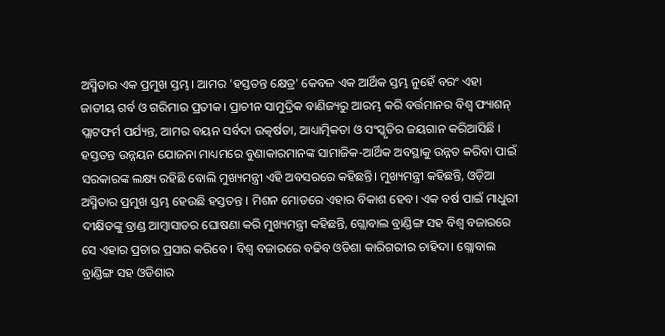ଅସ୍ମିତାର ଏକ ପ୍ରମୁଖ ସ୍ତମ୍ଭ। ଆମର 'ହସ୍ତତନ୍ତ କ୍ଷେତ୍ର' କେବଳ ଏକ ଆର୍ଥିକ ସ୍ତମ୍ଭ ନୁହେଁ ବରଂ ଏହା ଜାତୀୟ ଗର୍ବ ଓ ଗରିମାର ପ୍ରତୀକ। ପ୍ରାଚୀନ ସାମୁଦ୍ରିକ ବାଣିଜ୍ୟରୁ ଆରମ୍ଭ କରି ବର୍ତ୍ତମାନର ବିଶ୍ୱ ଫ୍ୟାଶନ୍ ପ୍ଲାଟଫର୍ମ ପର୍ଯ୍ୟନ୍ତ, ଆମର ବୟନ ସର୍ବଦା ଉତ୍କର୍ଷତା, ଆଧ୍ୟାତ୍ମିକତା ଓ ସଂସ୍କୃତିର ଜୟଗାନ କରିଆସିଛି । ହସ୍ତତନ୍ତ ଉନ୍ନୟନ ଯୋଜନା ମାଧ୍ୟମରେ ବୁଣାକାରମାନଙ୍କ ସାମାଜିକ-ଆର୍ଥିକ ଅବସ୍ଥାକୁ ଉନ୍ନତ କରିବା ପାଇଁ ସରକାରଙ୍କ ଲକ୍ଷ୍ୟ ରହିଛି ବୋଲି ମୁଖ୍ୟମନ୍ତ୍ରୀ ଏହି ଅବସରରେ କହିଛନ୍ତି। ମୁଖ୍ୟମନ୍ତ୍ରୀ କହିଛନ୍ତି, ଓଡ଼ିଆ ଅସ୍ମିତାର ପ୍ରମୁଖ ସ୍ତମ୍ଭ ହେଉଛି ହସ୍ତତନ୍ତ । ମିଶନ ମୋଡରେ ଏହାର ବିକାଶ ହେବ। ଏକ ବର୍ଷ ପାଇଁ ମାଧୁରୀ ଦୀକ୍ଷିତଙ୍କୁ ବ୍ରାଣ୍ଡ ଆମ୍ବାସାଡର ଘୋଷଣା କରି ମୁଖ୍ୟମନ୍ତ୍ରୀ କହିଛନ୍ତି, ଗ୍ଲୋବାଲ ବ୍ରାଣ୍ଡିଙ୍ଗ ସହ ବିଶ୍ୱ ବଜାରରେ ସେ ଏହାର ପ୍ରଚାର ପ୍ରସାର କରିବେ । ବିଶ୍ୱ ବଜାରରେ ବଢିବ ଓଡିଶା କାରିଗରୀର ଚାହିଦା। ଗ୍ଲୋବାଲ ବ୍ରାଣ୍ଡିଙ୍ଗ ସହ ଓଡିଶାର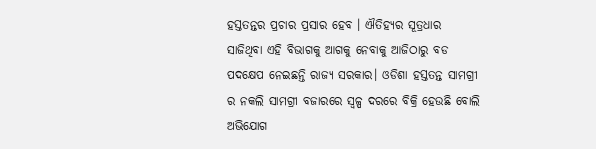ହସ୍ତତନ୍ତର ପ୍ରଚାର ପ୍ରସାର ହେବ । ଐତିହ୍ୟର ସୂତ୍ରଧାର ସାଜିଥିବା ଏହି ବିଭାଗକୁ ଆଗକୁ ନେବାକୁ ଆଜିଠାରୁ ବଡ ପଦକ୍ଷେପ ନେଇଛନ୍ତି ରାଜ୍ୟ ସରକାର। ଓଡିଶା ହସ୍ତତନ୍ତ ସାମଗ୍ରୀ ର ନକଲି ସାମଗ୍ରୀ ବଜାରରେ ସ୍ୱଳ୍ପ ଦରରେ ବିକ୍ରି ହେଉଛି ବୋଲି ଅଭିଯୋଗ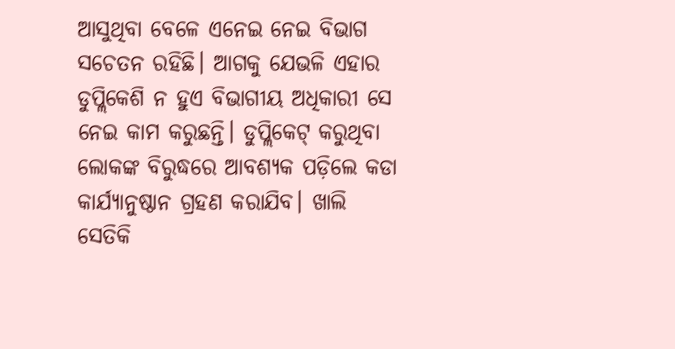ଆସୁଥିବା ବେଳେ ଏନେଇ ନେଇ ବିଭାଗ ସଚେତନ ରହିଛି। ଆଗକୁ ଯେଭଳି ଏହାର ଡୁପ୍ଲିକେଶି ନ ହୁଏ ବିଭାଗୀୟ ଅଧିକାରୀ ସେ ନେଇ କାମ କରୁଛନ୍ତି। ଡୁପ୍ଲିକେଟ୍ କରୁଥିବା ଲୋକଙ୍କ ବିରୁଦ୍ଧରେ ଆବଶ୍ୟକ ପଡ଼ିଲେ କଡା କାର୍ଯ୍ୟାନୁଷ୍ଠାନ ଗ୍ରହଣ କରାଯିବ। ଖାଲି ସେତିକି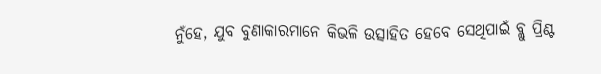ନୁଁହେ, ଯୁବ ବୁଣାକାରମାନେ କିଭଳି ଉତ୍ସାହିତ ହେବେ ସେଥିପାଇଁ ବ୍ଲୁ ପ୍ରିଣ୍ଟ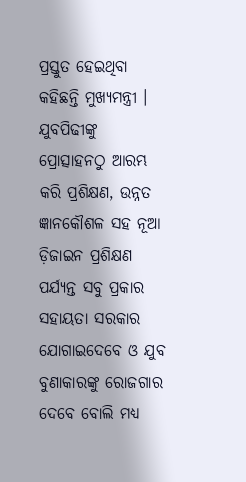ପ୍ରସ୍ତୁତ ହେଇଥିବା କହିଛନ୍ତି ମୁଖ୍ୟମନ୍ତ୍ରୀ । ଯୁବପିଢୀଙ୍କୁ ପ୍ରୋତ୍ସାହନଠୁ ଆରମ୍ଭ କରି ପ୍ରଶିକ୍ଷଣ, ଉନ୍ନତ ଜ୍ଞାନକୌଶଳ ସହ ନୂଆ ଡ଼ିଜାଇନ ପ୍ରଶିକ୍ଷଣ ପର୍ଯ୍ୟନ୍ତ ସବୁ ପ୍ରକାର ସହାୟତା ସରକାର ଯୋଗାଇଦେବେ ଓ ଯୁବ ବୁଣାକାରଙ୍କୁ ରୋଜଗାର ଦେବେ ବୋଲି ମଧ୍ୟ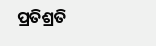ପ୍ରତିଶ୍ରତି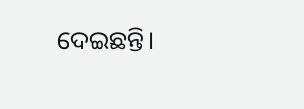ଦେଇଛନ୍ତି।